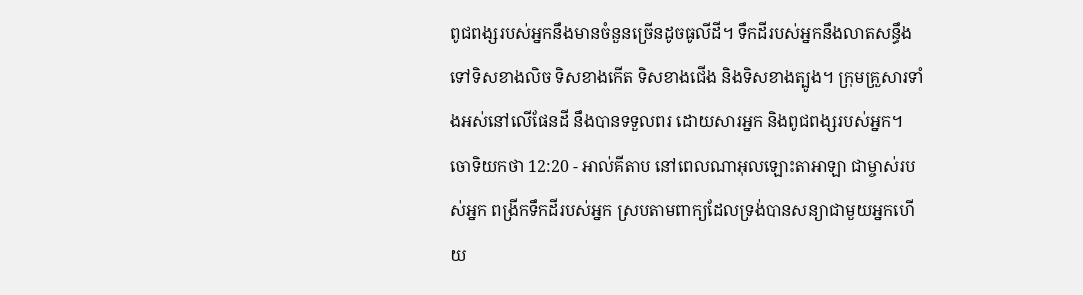ពូជពង្សរបស់អ្នកនឹងមានចំនួនច្រើនដូចធូលីដី។ ទឹកដីរបស់អ្នកនឹងលាតសន្ធឹងទៅទិសខាងលិច ទិសខាងកើត ទិសខាងជើង និងទិសខាងត្បូង។ ក្រុមគ្រួសារទាំងអស់នៅលើផែនដី នឹងបានទទួលពរ ដោយសារអ្នក និងពូជពង្សរបស់អ្នក។
ចោទិយកថា 12:20 - អាល់គីតាប នៅពេលណាអុលឡោះតាអាឡា ជាម្ចាស់របស់អ្នក ពង្រីកទឹកដីរបស់អ្នក ស្របតាមពាក្យដែលទ្រង់បានសន្យាជាមួយអ្នកហើយ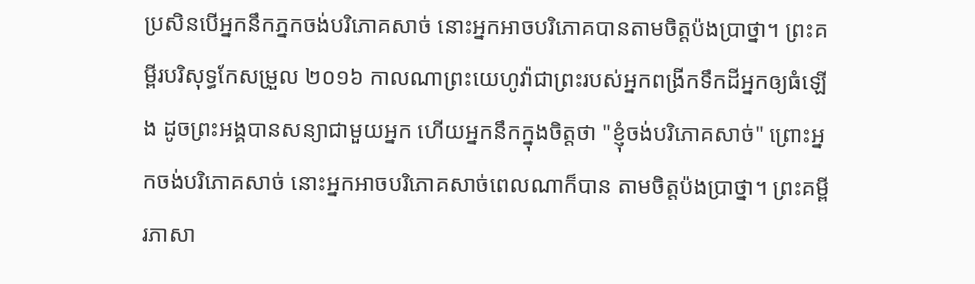ប្រសិនបើអ្នកនឹកភ្នកចង់បរិភោគសាច់ នោះអ្នកអាចបរិភោគបានតាមចិត្តប៉ងប្រាថ្នា។ ព្រះគម្ពីរបរិសុទ្ធកែសម្រួល ២០១៦ កាលណាព្រះយេហូវ៉ាជាព្រះរបស់អ្នកពង្រីកទឹកដីអ្នកឲ្យធំឡើង ដូចព្រះអង្គបានសន្យាជាមួយអ្នក ហើយអ្នកនឹកក្នុងចិត្តថា "ខ្ញុំចង់បរិភោគសាច់" ព្រោះអ្នកចង់បរិភោគសាច់ នោះអ្នកអាចបរិភោគសាច់ពេលណាក៏បាន តាមចិត្តប៉ងប្រាថ្នា។ ព្រះគម្ពីរភាសា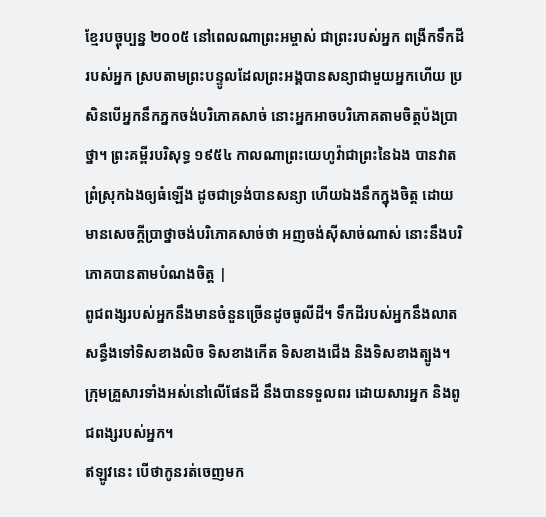ខ្មែរបច្ចុប្បន្ន ២០០៥ នៅពេលណាព្រះអម្ចាស់ ជាព្រះរបស់អ្នក ពង្រីកទឹកដីរបស់អ្នក ស្របតាមព្រះបន្ទូលដែលព្រះអង្គបានសន្យាជាមួយអ្នកហើយ ប្រសិនបើអ្នកនឹកភ្នកចង់បរិភោគសាច់ នោះអ្នកអាចបរិភោគតាមចិត្តប៉ងប្រាថ្នា។ ព្រះគម្ពីរបរិសុទ្ធ ១៩៥៤ កាលណាព្រះយេហូវ៉ាជាព្រះនៃឯង បានវាតព្រំស្រុកឯងឲ្យធំឡើង ដូចជាទ្រង់បានសន្យា ហើយឯងនឹកក្នុងចិត្ត ដោយមានសេចក្ដីប្រាថ្នាចង់បរិភោគសាច់ថា អញចង់ស៊ីសាច់ណាស់ នោះនឹងបរិភោគបានតាមបំណងចិត្ត |
ពូជពង្សរបស់អ្នកនឹងមានចំនួនច្រើនដូចធូលីដី។ ទឹកដីរបស់អ្នកនឹងលាតសន្ធឹងទៅទិសខាងលិច ទិសខាងកើត ទិសខាងជើង និងទិសខាងត្បូង។ ក្រុមគ្រួសារទាំងអស់នៅលើផែនដី នឹងបានទទួលពរ ដោយសារអ្នក និងពូជពង្សរបស់អ្នក។
ឥឡូវនេះ បើថាកូនរត់ចេញមក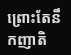ព្រោះតែនឹកញាតិ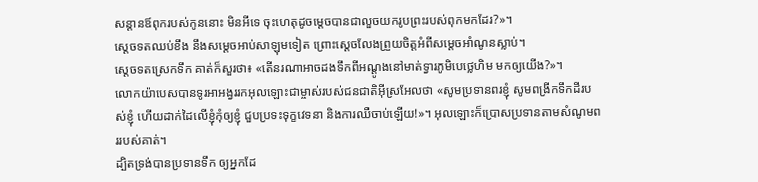សន្តានឪពុករបស់កូននោះ មិនអីទេ ចុះហេតុដូចម្តេចបានជាលួចយករូបព្រះរបស់ពុកមកដែរ?»។
ស្តេចទតឈប់ខឹង នឹងសម្តេចអាប់សាឡុមទៀត ព្រោះស្តេចលែងព្រួយចិត្តអំពីសម្តេចអាំណូនស្លាប់។
ស្តេចទតស្រេកទឹក គាត់ក៏សួរថា៖ «តើនរណាអាចដងទឹកពីអណ្តូងនៅមាត់ទ្វារភូមិបេថ្លេហិម មកឲ្យយើង?»។
លោកយ៉ាបេសបានទូរអាអង្វររកអុលឡោះជាម្ចាស់របស់ជនជាតិអ៊ីស្រអែលថា «សូមប្រទានពរខ្ញុំ សូមពង្រីកទឹកដីរបស់ខ្ញុំ ហើយដាក់ដៃលើខ្ញុំកុំឲ្យខ្ញុំ ជួបប្រទះទុក្ខវេទនា និងការឈឺចាប់ឡើយ!»។ អុលឡោះក៏ប្រោសប្រទានតាមសំណូមពររបស់គាត់។
ដ្បិតទ្រង់បានប្រទានទឹក ឲ្យអ្នកដែ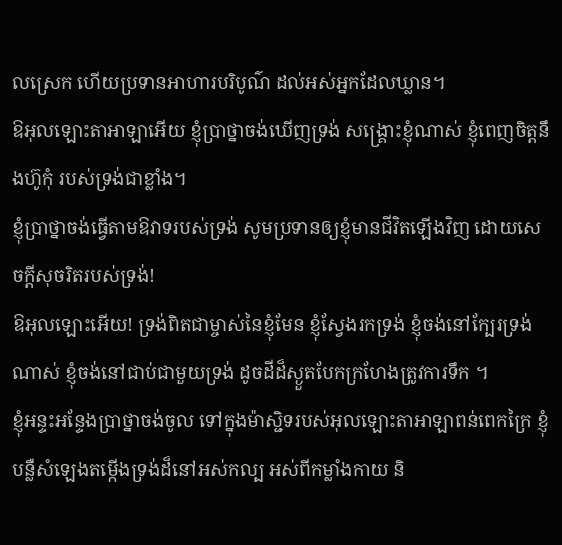លស្រេក ហើយប្រទានអាហារបរិបូណ៌ ដល់អស់អ្នកដែលឃ្លាន។
ឱអុលឡោះតាអាឡាអើយ ខ្ញុំប្រាថ្នាចង់ឃើញទ្រង់ សង្គ្រោះខ្ញុំណាស់ ខ្ញុំពេញចិត្តនឹងហ៊ូកុំ របស់ទ្រង់ជាខ្លាំង។
ខ្ញុំប្រាថ្នាចង់ធ្វើតាមឱវាទរបស់ទ្រង់ សូមប្រទានឲ្យខ្ញុំមានជីវិតឡើងវិញ ដោយសេចក្ដីសុចរិតរបស់ទ្រង់!
ឱអុលឡោះអើយ! ទ្រង់ពិតជាម្ចាស់នៃខ្ញុំមែន ខ្ញុំស្វែងរកទ្រង់ ខ្ញុំចង់នៅក្បែរទ្រង់ណាស់ ខ្ញុំចង់នៅជាប់ជាមួយទ្រង់ ដូចដីដ៏ស្ងួតបែកក្រហែងត្រូវការទឹក ។
ខ្ញុំអន្ទះអន្ទែងប្រាថ្នាចង់ចូល ទៅក្នុងម៉ាស្ជិទរបស់អុលឡោះតាអាឡាពន់ពេកក្រៃ ខ្ញុំបន្លឺសំឡេងតម្កើងទ្រង់ដ៏នៅអស់កល្ប អស់ពីកម្លាំងកាយ និ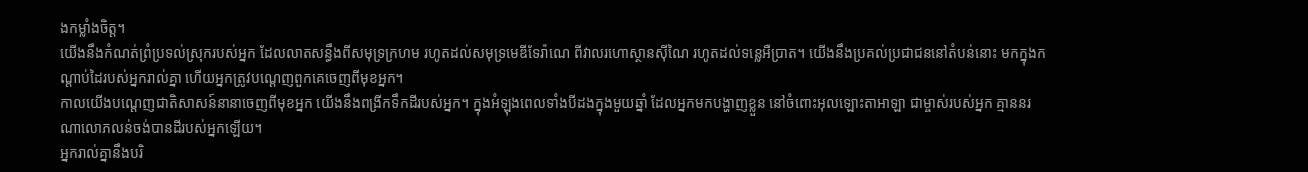ងកម្លាំងចិត្ត។
យើងនឹងកំណត់ព្រំប្រទល់ស្រុករបស់អ្នក ដែលលាតសន្ធឹងពីសមុទ្រក្រហម រហូតដល់សមុទ្រមេឌីទែរ៉ាណេ ពីវាលរហោស្ថានស៊ីណៃ រហូតដល់ទន្លេអឺប្រាត។ យើងនឹងប្រគល់ប្រជាជននៅតំបន់នោះ មកក្នុងកណ្តាប់ដៃរបស់អ្នករាល់គ្នា ហើយអ្នកត្រូវបណ្តេញពួកគេចេញពីមុខអ្នក។
កាលយើងបណ្តេញជាតិសាសន៍នានាចេញពីមុខអ្នក យើងនឹងពង្រីកទឹកដីរបស់អ្នក។ ក្នុងអំឡុងពេលទាំងបីដងក្នុងមួយឆ្នាំ ដែលអ្នកមកបង្ហាញខ្លួន នៅចំពោះអុលឡោះតាអាឡា ជាម្ចាស់របស់អ្នក គ្មាននរណាលោភលន់ចង់បានដីរបស់អ្នកឡើយ។
អ្នករាល់គ្នានឹងបរិ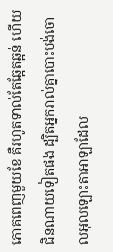ភោគពេញមួយខែ គឺរហូតទាល់តែឆ្អែតឆ្អន់ ហើយជិនណាយទៀតផង ដ្បិតអ្នករាល់គ្នាបោះបង់ចោលអុលឡោះតាអាឡាដែល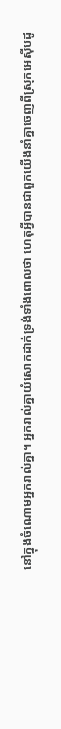នៅក្នុងចំណោមអ្នករាល់គ្នា។ អ្នករាល់គ្នាយំសោកដាក់ទ្រង់ទាំងពោលថា ហេតុអ្វីបានជាពួកយើងនាំគ្នាចេញពីស្រុកអេស៊ីបដូ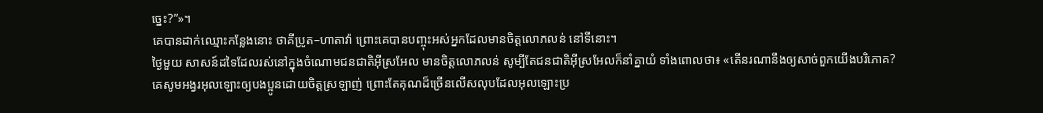ច្នេះ?”»។
គេបានដាក់ឈ្មោះកន្លែងនោះ ថាគីប្រូត–ហាតាវ៉ា ព្រោះគេបានបញ្ចុះអស់អ្នកដែលមានចិត្តលោភលន់ នៅទីនោះ។
ថ្ងៃមួយ សាសន៍ដទៃដែលរស់នៅក្នុងចំណោមជនជាតិអ៊ីស្រអែល មានចិត្តលោភលន់ សូម្បីតែជនជាតិអ៊ីស្រអែលក៏នាំគ្នាយំ ទាំងពោលថា៖ «តើនរណានឹងឲ្យសាច់ពួកយើងបរិភោគ?
គេសូមអង្វរអុលឡោះឲ្យបងប្អូនដោយចិត្ដស្រឡាញ់ ព្រោះតែគុណដ៏ច្រើនលើសលុបដែលអុលឡោះប្រ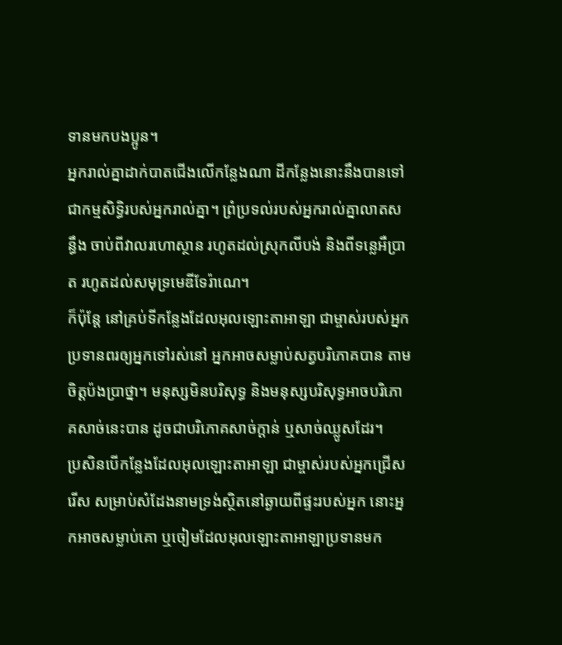ទានមកបងប្អូន។
អ្នករាល់គ្នាដាក់បាតជើងលើកន្លែងណា ដីកន្លែងនោះនឹងបានទៅជាកម្មសិទ្ធិរបស់អ្នករាល់គ្នា។ ព្រំប្រទល់របស់អ្នករាល់គ្នាលាតសន្ធឹង ចាប់ពីវាលរហោស្ថាន រហូតដល់ស្រុកលីបង់ និងពីទន្លេអឺប្រាត រហូតដល់សមុទ្រមេឌីទែរ៉ាណេ។
ក៏ប៉ុន្តែ នៅគ្រប់ទីកន្លែងដែលអុលឡោះតាអាឡា ជាម្ចាស់របស់អ្នក ប្រទានពរឲ្យអ្នកទៅរស់នៅ អ្នកអាចសម្លាប់សត្វបរិភោគបាន តាមចិត្តប៉ងប្រាថ្នា។ មនុស្សមិនបរិសុទ្ធ និងមនុស្សបរិសុទ្ធអាចបរិភោគសាច់នេះបាន ដូចជាបរិភោគសាច់ក្តាន់ ឬសាច់ឈ្លូសដែរ។
ប្រសិនបើកន្លែងដែលអុលឡោះតាអាឡា ជាម្ចាស់របស់អ្នកជ្រើសរើស សម្រាប់សំដែងនាមទ្រង់ស្ថិតនៅឆ្ងាយពីផ្ទះរបស់អ្នក នោះអ្នកអាចសម្លាប់គោ ឬចៀមដែលអុលឡោះតាអាឡាប្រទានមក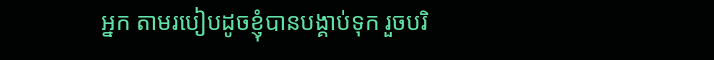អ្នក តាមរបៀបដូចខ្ញុំបានបង្គាប់ទុក រួចបរិ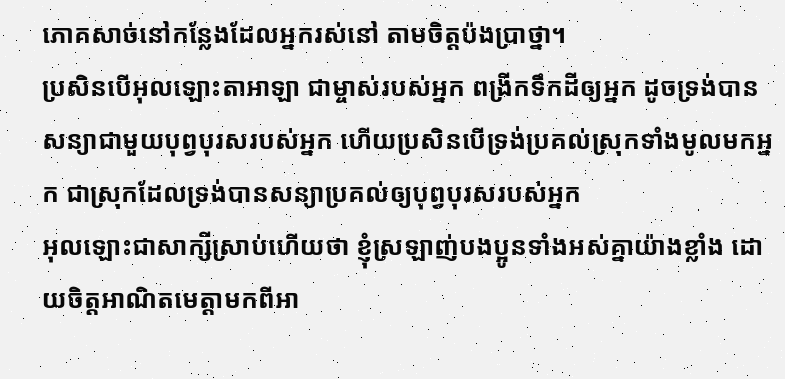ភោគសាច់នៅកន្លែងដែលអ្នករស់នៅ តាមចិត្តប៉ងប្រាថ្នា។
ប្រសិនបើអុលឡោះតាអាឡា ជាម្ចាស់របស់អ្នក ពង្រីកទឹកដីឲ្យអ្នក ដូចទ្រង់បានសន្យាជាមួយបុព្វបុរសរបស់អ្នក ហើយប្រសិនបើទ្រង់ប្រគល់ស្រុកទាំងមូលមកអ្នក ជាស្រុកដែលទ្រង់បានសន្យាប្រគល់ឲ្យបុព្វបុរសរបស់អ្នក
អុលឡោះជាសាក្សីស្រាប់ហើយថា ខ្ញុំស្រឡាញ់បងប្អូនទាំងអស់គ្នាយ៉ាងខ្លាំង ដោយចិត្ដអាណិតមេត្ដាមកពីអា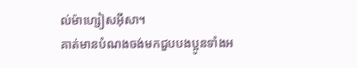ល់ម៉ាហ្សៀសអ៊ីសា។
គាត់មានបំណងចង់មកជួបបងប្អូនទាំងអ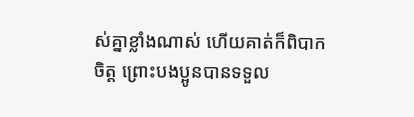ស់គ្នាខ្លាំងណាស់ ហើយគាត់ក៏ពិបាកចិត្ដ ព្រោះបងប្អូនបានទទួល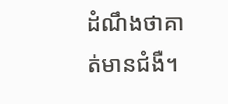ដំណឹងថាគាត់មានជំងឺ។